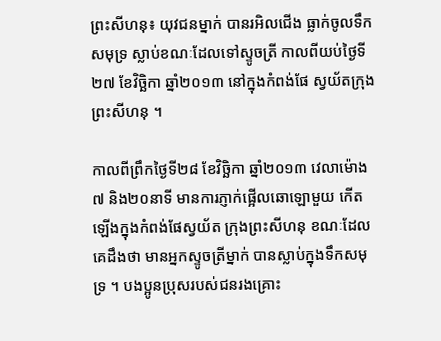ព្រះសីហនុ៖ យុវជនម្នាក់ បានរអិលជើង ធ្លាក់ចូលទឹកសមុទ្រ ស្លាប់ខណៈដែលទៅស្ទូចត្រី កាលពីយប់ថ្ងៃទី២៧ ខែវិច្ឆិកា ឆ្នាំ២០១៣ នៅក្នុងកំពង់ផែ ស្វយ័តក្រុងព្រះសីហនុ ។

កាលពីព្រឹកថ្ងៃទី២៨ ខែវិច្ឆិកា ឆ្នាំ២០១៣ វេលាម៉ោង ៧ និង២០នាទី មានការភ្ញាក់ផ្អើលឆោឡោមួយ កើតឡើងក្នុងកំពង់ផែស្វយ័ត ក្រុងព្រះសីហនុ ខណៈដែលគេដឹងថា មានអ្នកស្ទូចត្រីម្នាក់ បានស្លាប់ក្នុងទឹកសមុទ្រ ។ បងប្អូនប្រុសរបស់ជនរងគ្រោះ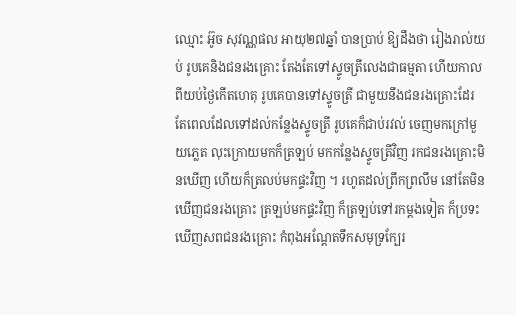ឈ្មោះ អ៊ូច សុវណ្ណផល អាយុ២៧ឆ្នាំ បានប្រាប់ ឱ្យដឹងថា រៀងរាល់យប់ រូបគេនិងជនរងគ្រោះ តែងតែទៅស្ទូចត្រីលេងជាធម្មតា ហើយកាលពីយប់ថ្ងៃកើតហេតុ រូបគេបានទៅស្ទូចត្រី ជាមួយនឹងជនរងគ្រោះដែរ តែពេលដែលទៅដល់កន្លែងស្ទូចត្រី រូបគេក៏ជាប់រវល់ ចេញមកក្រៅមួយភ្លេត លុះក្រោយមកក៏ត្រឡប់ មកកន្លែងស្ទូចត្រីវិញ រកជនរងគ្រោះមិនឃើញ ហើយក៏ត្រលប់មកផ្ទះវិញ ។ រហូតដល់ព្រឹកព្រលឹម នៅតែមិនឃើញជនរងគ្រោះ ត្រឡប់មកផ្ទះវិញ ក៏ត្រឡប់ទៅរកម្តងទៀត ក៏ប្រទះឃើញសពជនរងគ្រោះ កំពុងអណ្តែតទឹកសមុទ្រក្បែរ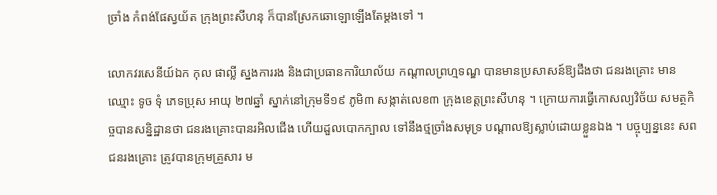ច្រាំង កំពង់ផែស្វយ័ត ក្រុងព្រះសីហនុ ក៏បានស្រែកឆោឡោឡើងតែម្តងទៅ ។

លោកវរសេនីយ៍ឯក កុល ផាល្លី ស្នងការរង និងជាប្រធានការិយាល័យ កណ្តាលព្រហ្មទណ្ឌ បានមានប្រសាសន៍ឱ្យដឹងថា ជនរងគ្រោះ មានឈ្មោះ ទូច ទុំ ភេទប្រុស អាយុ ២៧ឆ្នាំ ស្នាក់នៅក្រុមទី១៩ ភូមិ៣ សង្កាត់លេខ៣ ក្រុងខេត្តព្រះសីហនុ ។ ក្រោយការធ្វើកោសល្យវិច័យ សមត្ថកិច្ចបានសន្និដ្ឋានថា ជនរងគ្រោះបានរអិលជើង ហើយដួលបោកក្បាល ទៅនឹងថ្មច្រាំងសមុទ្រ បណ្តាលឱ្យស្លាប់ដោយខ្លួនឯង ។ បច្ចុប្បន្ននេះ សពជនរងគ្រោះ ត្រូវបានក្រុមគ្រួសារ ម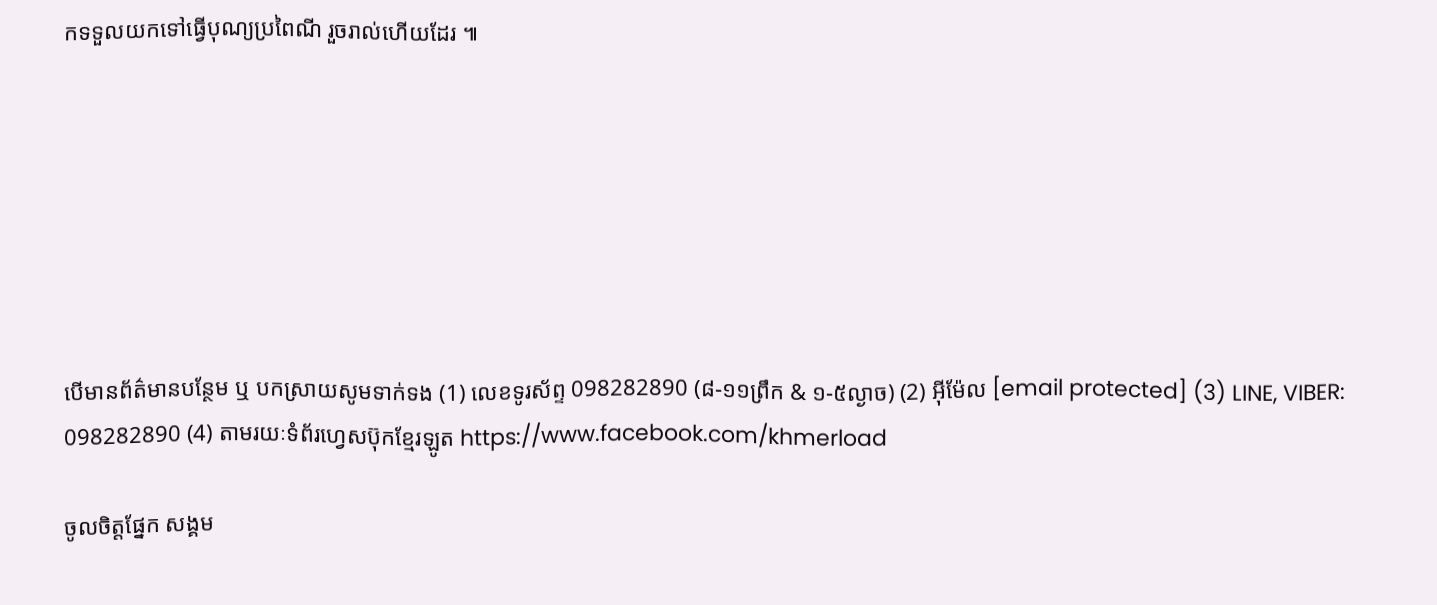កទទួលយកទៅធ្វើបុណ្យប្រពៃណី រួចរាល់ហើយដែរ ៕







បើមានព័ត៌មានបន្ថែម ឬ បកស្រាយសូមទាក់ទង (1) លេខទូរស័ព្ទ 098282890 (៨-១១ព្រឹក & ១-៥ល្ងាច) (2) អ៊ីម៉ែល [email protected] (3) LINE, VIBER: 098282890 (4) តាមរយៈទំព័រហ្វេសប៊ុកខ្មែរឡូត https://www.facebook.com/khmerload

ចូលចិត្តផ្នែក សង្គម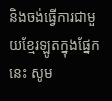និងចង់ធ្វើការជាមួយខ្មែរឡូតក្នុងផ្នែកនេះ សូម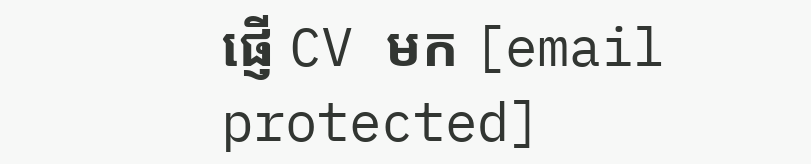ផ្ញើ CV មក [email protected]